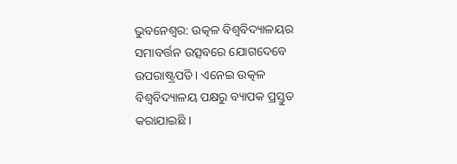ଭୁବନେଶ୍ବର: ଉତ୍କଳ ବିଶ୍ୱବିଦ୍ୟାଳୟର ସମାବର୍ତ୍ତନ ଉତ୍ସବରେ ଯୋଗଦେବେ ଉପରାଷ୍ଟ୍ରପତି । ଏନେଇ ଉତ୍କଳ ବିଶ୍ଵବିଦ୍ୟାଳୟ ପକ୍ଷରୁ ବ୍ୟାପକ ପ୍ରସ୍ତୁତ କରାଯାଇଛି ।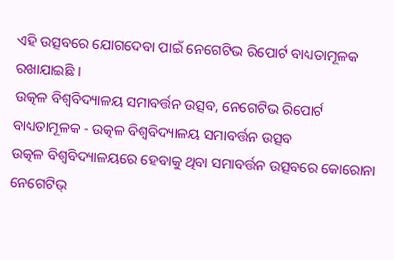ଏହି ଉତ୍ସବରେ ଯୋଗଦେବା ପାଇଁ ନେଗେଟିଭ ରିପୋର୍ଟ ବାଧ୍ୟତାମୂଳକ ରଖାଯାଇଛି ।
ଉତ୍କଳ ବିଶ୍ଵବିଦ୍ୟାଳୟ ସମାବର୍ତ୍ତନ ଉତ୍ସବ, ନେଗେଟିଭ ରିପୋର୍ଟ ବାଧ୍ୟତାମୂଳକ - ଉତ୍କଳ ବିଶ୍ଵବିଦ୍ୟାଳୟ ସମାବର୍ତ୍ତନ ଉତ୍ସବ
ଉତ୍କଳ ବିଶ୍ବବିଦ୍ୟାଳୟରେ ହେବାକୁ ଥିବା ସମାବର୍ତ୍ତନ ଉତ୍ସବରେ କୋରୋନା ନେଗେଟିଭ୍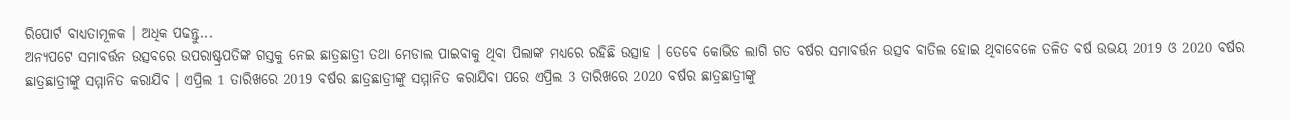ରିପୋର୍ଟ ବାଧ୍ୟତାମୂଳକ । ଅଧିକ ପଢନ୍ତୁ...
ଅନ୍ୟପଟେ ସମାବର୍ତ୍ତନ ଉତ୍ସବରେ ଉପରାଷ୍ଟ୍ରପତିଙ୍କ ଗସ୍ତକୁ ନେଇ ଛାତ୍ରଛାତ୍ରୀ ତଥା ମେଡାଲ ପାଇବାକୁ ଥିବା ପିଲାଙ୍କ ମଧ୍ୟରେ ରହିଛି ଉତ୍ସାହ । ତେବେ କୋଭିଡ ଲାଗି ଗତ ବର୍ଷର ସମାବର୍ତ୍ତନ ଉତ୍ସବ ବାତିଲ ହୋଇ ଥିବାବେଳେ ତଳିତ ବର୍ଷ ଉଭୟ 2019 ଓ 2020 ବର୍ଷର ଛାତ୍ରଛାତ୍ରୀଙ୍କୁ ସମ୍ମାନିତ କରାଯିବ । ଏପ୍ରିଲ 1 ତାରିଖରେ 2019 ବର୍ଷର ଛାତ୍ରଛାତ୍ରୀଙ୍କୁ ସମ୍ମାନିତ କରାଯିବା ପରେ ଏପ୍ରିଲ 3 ତାରିଖରେ 2020 ବର୍ଷର ଛାତ୍ରଛାତ୍ରୀଙ୍କୁ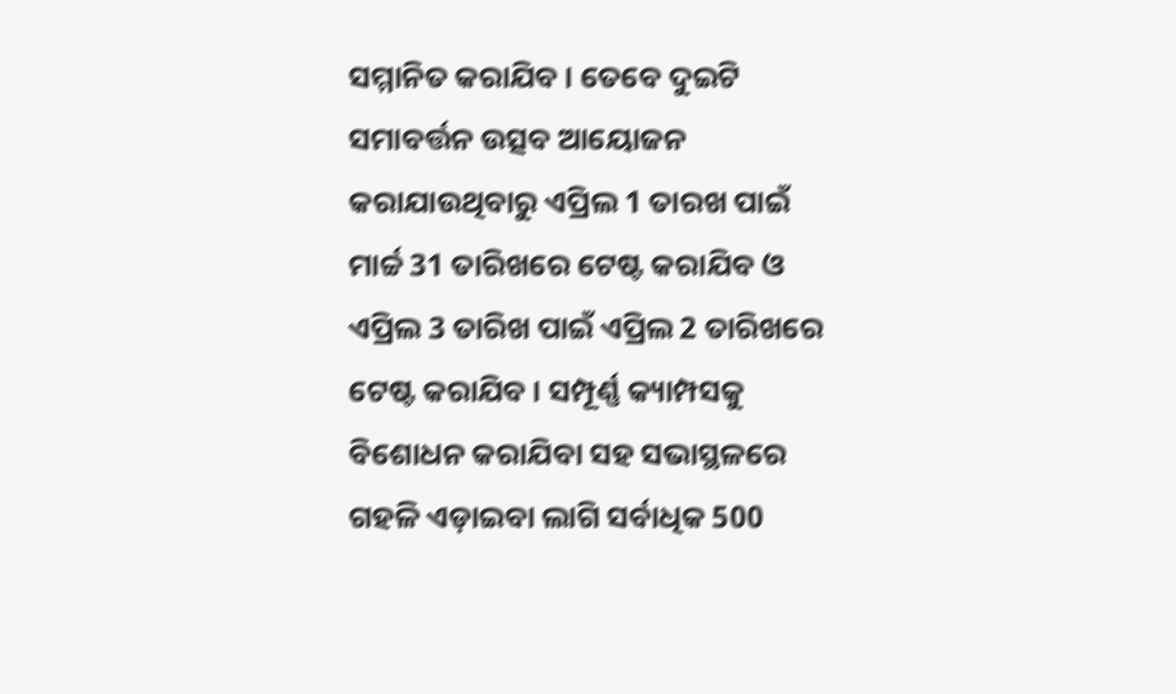ସମ୍ମାନିତ କରାଯିବ । ତେବେ ଦୁଇଟି ସମାବର୍ତ୍ତନ ଉତ୍ସବ ଆୟୋଜନ କରାଯାଉଥିବାରୁ ଏପ୍ରିଲ 1 ତାରଖ ପାଇଁ ମାର୍ଚ୍ଚ 31 ତାରିଖରେ ଟେଷ୍ଟ କରାଯିବ ଓ ଏପ୍ରିଲ 3 ତାରିଖ ପାଇଁ ଏପ୍ରିଲ 2 ତାରିଖରେ ଟେଷ୍ଟ କରାଯିବ । ସମ୍ପୂର୍ଣ୍ଣ କ୍ୟାମ୍ପସକୁ ବିଶୋଧନ କରାଯିବା ସହ ସଭାସ୍ଥଳରେ ଗହଳି ଏଡ଼ାଇବା ଲାଗି ସର୍ବାଧିକ 500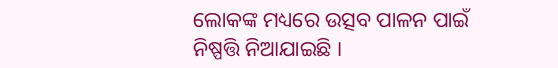ଲୋକଙ୍କ ମଧ୍ୟରେ ଉତ୍ସବ ପାଳନ ପାଇଁ ନିଷ୍ପତ୍ତି ନିଆଯାଇଛି ।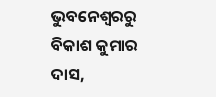ଭୁବନେଶ୍ବରରୁ ବିକାଶ କୁମାର ଦାସ,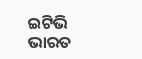ଇଟିଭି ଭାରତ